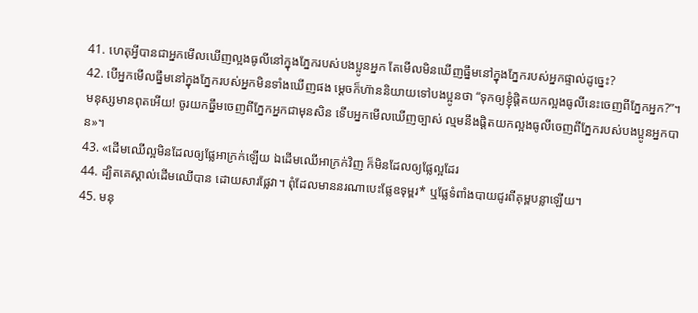41. ហេតុអ្វីបានជាអ្នកមើលឃើញល្អងធូលីនៅក្នុងភ្នែករបស់បងប្អូនអ្នក តែមើលមិនឃើញធ្នឹមនៅក្នុងភ្នែករបស់អ្នកផ្ទាល់ដូច្នេះ?
42. បើអ្នកមើលធ្នឹមនៅក្នុងភ្នែករបស់អ្នកមិនទាំងឃើញផង ម្ដេចក៏ហ៊ាននិយាយទៅបងប្អូនថា “ទុកឲ្យខ្ញុំផ្ដិតយកល្អងធូលីនេះចេញពីភ្នែកអ្នក?”។ មនុស្សមានពុតអើយ! ចូរយកធ្នឹមចេញពីភ្នែកអ្នកជាមុនសិន ទើបអ្នកមើលឃើញច្បាស់ ល្មមនឹងផ្ដិតយកល្អងធូលីចេញពីភ្នែករបស់បងប្អូនអ្នកបាន»។
43. «ដើមឈើល្អមិនដែលឲ្យផ្លែអាក្រក់ឡើយ ឯដើមឈើអាក្រក់វិញ ក៏មិនដែលឲ្យផ្លែល្អដែរ
44. ដ្បិតគេស្គាល់ដើមឈើបាន ដោយសារផ្លែវា។ ពុំដែលមាននរណាបេះផ្លែឧទុម្ពរ* ឬផ្លែទំពាំងបាយជូរពីគុម្ពបន្លាឡើយ។
45. មនុ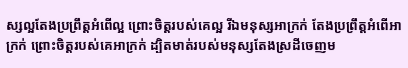ស្សល្អតែងប្រព្រឹត្តអំពើល្អ ព្រោះចិត្តរបស់គេល្អ រីឯមនុស្សអាក្រក់ តែងប្រព្រឹត្តអំពើអាក្រក់ ព្រោះចិត្តរបស់គេអាក្រក់ ដ្បិតមាត់របស់មនុស្សតែងស្រដីចេញម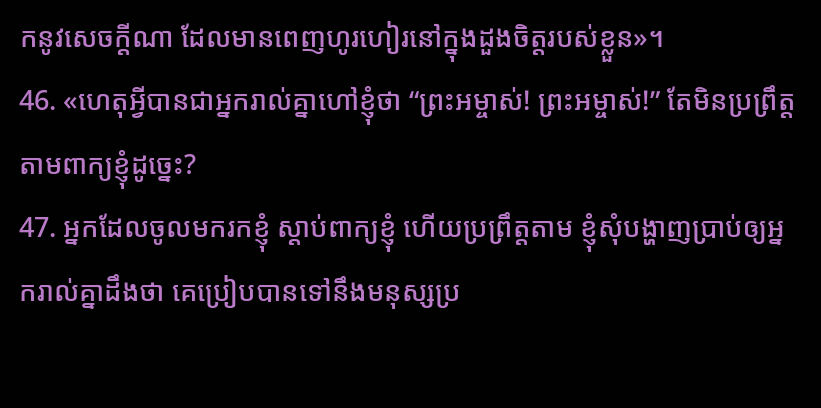កនូវសេចក្ដីណា ដែលមានពេញហូរហៀរនៅក្នុងដួងចិត្តរបស់ខ្លួន»។
46. «ហេតុអ្វីបានជាអ្នករាល់គ្នាហៅខ្ញុំថា “ព្រះអម្ចាស់! ព្រះអម្ចាស់!” តែមិនប្រព្រឹត្តតាមពាក្យខ្ញុំដូច្នេះ?
47. អ្នកដែលចូលមករកខ្ញុំ ស្ដាប់ពាក្យខ្ញុំ ហើយប្រព្រឹត្តតាម ខ្ញុំសុំបង្ហាញប្រាប់ឲ្យអ្នករាល់គ្នាដឹងថា គេប្រៀបបានទៅនឹងមនុស្សប្រ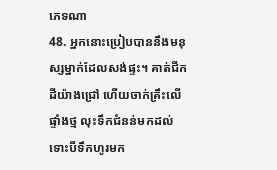ភេទណា
48. អ្នកនោះប្រៀបបាននឹងមនុស្សម្នាក់ដែលសង់ផ្ទះ។ គាត់ជីកដីយ៉ាងជ្រៅ ហើយចាក់គ្រឹះលើផ្ទាំងថ្ម លុះទឹកជំនន់មកដល់ ទោះបីទឹកហូរមក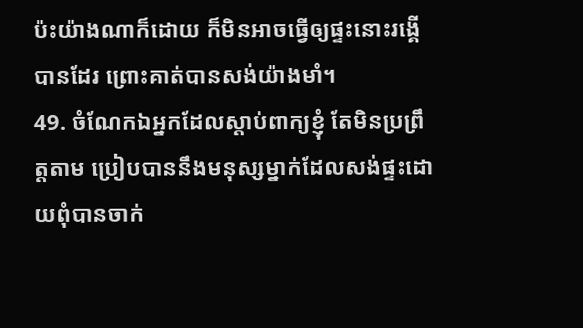ប៉ះយ៉ាងណាក៏ដោយ ក៏មិនអាចធ្វើឲ្យផ្ទះនោះរង្គើបានដែរ ព្រោះគាត់បានសង់យ៉ាងមាំ។
49. ចំណែកឯអ្នកដែលស្ដាប់ពាក្យខ្ញុំ តែមិនប្រព្រឹត្តតាម ប្រៀបបាននឹងមនុស្សម្នាក់ដែលសង់ផ្ទះដោយពុំបានចាក់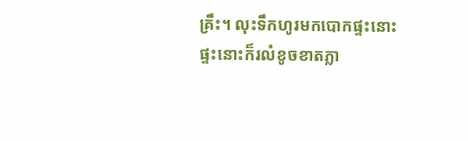គ្រឹះ។ លុះទឹកហូរមកបោកផ្ទះនោះ ផ្ទះនោះក៏រលំខូចខាតភ្លា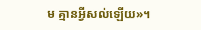ម គ្មានអ្វីសល់ឡើយ»។